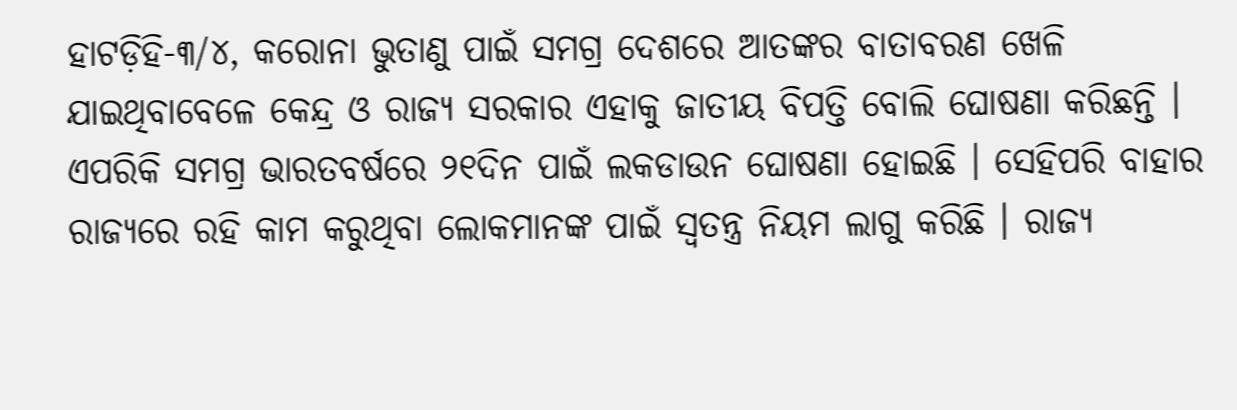ହାଟଡ଼ିହି-୩/୪, କରୋନା ଭୁତାଣୁ ପାଇଁ ସମଗ୍ର ଦେଶରେ ଆତଙ୍କର ବାତାବରଣ ଖେଳି ଯାଇଥିବାବେଳେ କେନ୍ଦ୍ର ଓ ରାଜ୍ୟ ସରକାର ଏହାକୁ ଜାତୀୟ ବିପତ୍ତି ବୋଲି ଘୋଷଣା କରିଛନ୍ତି । ଏପରିକି ସମଗ୍ର ଭାରତବର୍ଷରେ ୨୧ଦିନ ପାଇଁ ଲକଡାଉନ ଘୋଷଣା ହୋଇଛି । ସେହିପରି ବାହାର ରାଜ୍ୟରେ ରହି କାମ କରୁଥିବା ଲୋକମାନଙ୍କ ପାଇଁ ସ୍ୱତନ୍ତ୍ର ନିୟମ ଲାଗୁ କରିଛି । ରାଜ୍ୟ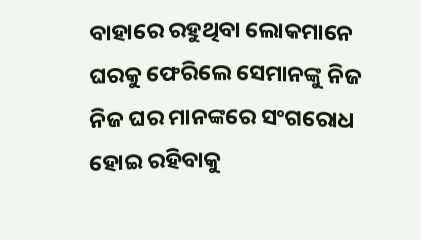ବାହାରେ ରହୁଥିବା ଲୋକମାନେ ଘରକୁ ଫେରିଲେ ସେମାନଙ୍କୁ ନିଜ ନିଜ ଘର ମାନଙ୍କରେ ସଂଗରୋଧ ହୋଇ ରହିବାକୁ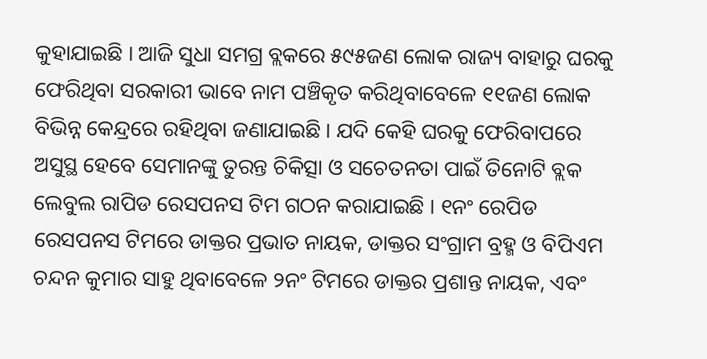କୁହାଯାଇଛି । ଆଜି ସୁଧା ସମଗ୍ର ବ୍ଲକରେ ୫୯୫ଜଣ ଲୋକ ରାଜ୍ୟ ବାହାରୁ ଘରକୁ ଫେରିଥିବା ସରକାରୀ ଭାବେ ନାମ ପଞ୍ଚିକୃତ କରିଥିବାବେଳେ ୧୧ଜଣ ଲୋକ ବିଭିନ୍ନ କେନ୍ଦ୍ରରେ ରହିଥିବା ଜଣାଯାଇଛି । ଯଦି କେହି ଘରକୁ ଫେରିବାପରେ ଅସୁସ୍ଥ ହେବେ ସେମାନଙ୍କୁ ତୁରନ୍ତ ଚିକିତ୍ସା ଓ ସଚେତନତା ପାଇଁ ତିନୋଟି ବ୍ଲକ ଲେବୁଲ ରାପିଡ ରେସପନସ ଟିମ ଗଠନ କରାଯାଇଛି । ୧ନଂ ରେପିଡ ରେସପନସ ଟିମରେ ଡାକ୍ତର ପ୍ରଭାତ ନାୟକ, ଡାକ୍ତର ସଂଗ୍ରାମ ବ୍ରହ୍ମ ଓ ବିପିଏମ ଚନ୍ଦନ କୁମାର ସାହୁ ଥିବାବେଳେ ୨ନଂ ଟିମରେ ଡାକ୍ତର ପ୍ରଶାନ୍ତ ନାୟକ, ଏବଂ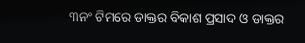୩ନଂ ଟିମରେ ଡାକ୍ତର ବିକାଶ ପ୍ରସାଦ ଓ ଡାକ୍ତର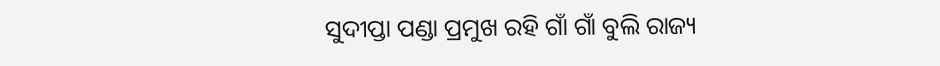ସୁଦୀପ୍ତା ପଣ୍ଡା ପ୍ରମୁଖ ରହି ଗାଁ ଗାଁ ବୁଲି ରାଜ୍ୟ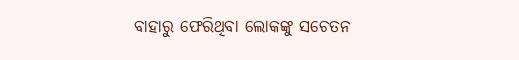ବାହାରୁ ଫେରିଥିବା ଲୋକଙ୍କୁ ସଚେତନ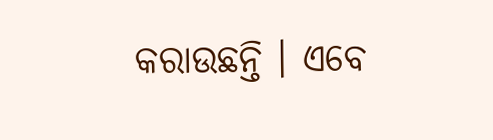କରାଉଛନ୍ତି । ଏବେ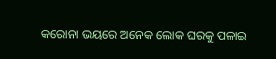କରୋନା ଭୟରେ ଅନେକ ଲୋକ ଘରକୁ ପଳାଇ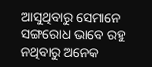ଆସୁଥିବାରୁ ସେମାନେ ସଙ୍ଗରୋଧ ଭାବେ ରହୁ ନଥିବାରୁ ଅନେକ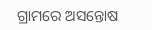ଗ୍ରାମରେ ଅସନ୍ତୋଷ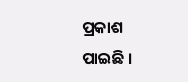ପ୍ରକାଶ ପାଇଛି ।